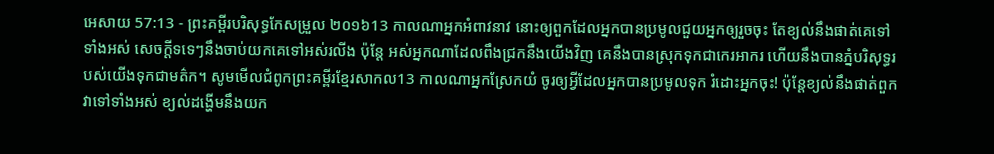អេសាយ 57:13 - ព្រះគម្ពីរបរិសុទ្ធកែសម្រួល ២០១៦13 កាលណាអ្នកអំពាវនាវ នោះឲ្យពួកដែលអ្នកបានប្រមូលជួយអ្នកឲ្យរួចចុះ តែខ្យល់នឹងផាត់គេទៅទាំងអស់ សេចក្ដីទទេៗនឹងចាប់យកគេទៅអស់រលីង ប៉ុន្តែ អស់អ្នកណាដែលពឹងជ្រកនឹងយើងវិញ គេនឹងបានស្រុកទុកជាកេរអាករ ហើយនឹងបានភ្នំបរិសុទ្ធរបស់យើងទុកជាមត៌ក។ សូមមើលជំពូកព្រះគម្ពីរខ្មែរសាកល13 កាលណាអ្នកស្រែកយំ ចូរឲ្យអ្វីដែលអ្នកបានប្រមូលទុក រំដោះអ្នកចុះ! ប៉ុន្តែខ្យល់នឹងផាត់ពួកវាទៅទាំងអស់ ខ្យល់ដង្ហើមនឹងយក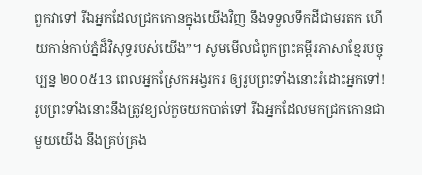ពួកវាទៅ រីឯអ្នកដែលជ្រកកោនក្នុងយើងវិញ នឹងទទួលទឹកដីជាមរតក ហើយកាន់កាប់ភ្នំដ៏វិសុទ្ធរបស់យើង”។ សូមមើលជំពូកព្រះគម្ពីរភាសាខ្មែរបច្ចុប្បន្ន ២០០៥13 ពេលអ្នកស្រែកអង្វរករ ឲ្យរូបព្រះទាំងនោះរំដោះអ្នកទៅ! រូបព្រះទាំងនោះនឹងត្រូវខ្យល់កួចយកបាត់ទៅ រីឯអ្នកដែលមកជ្រកកោនជាមួយយើង នឹងគ្រប់គ្រង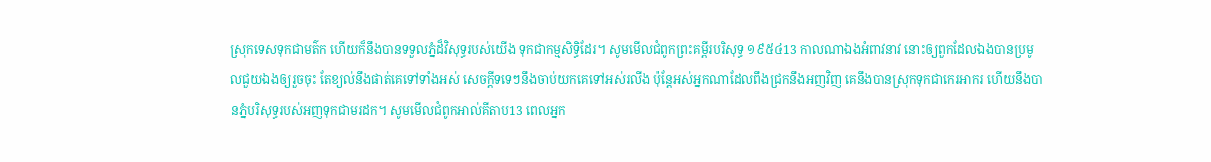ស្រុកទេសទុកជាមត៌ក ហើយក៏នឹងបានទទួលភ្នំដ៏វិសុទ្ធរបស់យើង ទុកជាកម្មសិទ្ធិដែរ។ សូមមើលជំពូកព្រះគម្ពីរបរិសុទ្ធ ១៩៥៤13 កាលណាឯងអំពាវនាវ នោះឲ្យពួកដែលឯងបានប្រមូលជួយឯងឲ្យរួចចុះ តែខ្យល់នឹងផាត់គេទៅទាំងអស់ សេចក្ដីទទេៗនឹងចាប់យកគេទៅអស់រលីង ប៉ុន្តែអស់អ្នកណាដែលពឹងជ្រកនឹងអញវិញ គេនឹងបានស្រុកទុកជាកេរអាករ ហើយនឹងបានភ្នំបរិសុទ្ធរបស់អញទុកជាមរដក។ សូមមើលជំពូកអាល់គីតាប13 ពេលអ្នក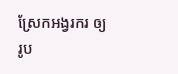ស្រែកអង្វរករ ឲ្យរូប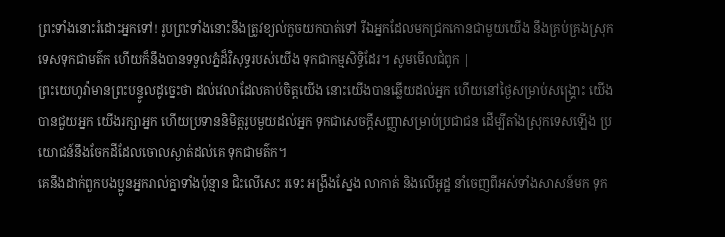ព្រះទាំងនោះរំដោះអ្នកទៅ! រូបព្រះទាំងនោះនឹងត្រូវខ្យល់កួចយកបាត់ទៅ រីឯអ្នកដែលមកជ្រកកោនជាមួយយើង នឹងគ្រប់គ្រងស្រុកទេសទុកជាមត៌ក ហើយក៏នឹងបានទទួលភ្នំដ៏វិសុទ្ធរបស់យើង ទុកជាកម្មសិទ្ធិដែរ។ សូមមើលជំពូក |
ព្រះយេហូវ៉ាមានព្រះបន្ទូលដូច្នេះថា ដល់វេលាដែលគាប់ចិត្តយើង នោះយើងបានឆ្លើយដល់អ្នក ហើយនៅថ្ងៃសម្រាប់សង្គ្រោះ យើងបានជួយអ្នក យើងរក្សាអ្នក ហើយប្រទាននិមិត្តរូបមួយដល់អ្នក ទុកជាសេចក្ដីសញ្ញាសម្រាប់ប្រជាជន ដើម្បីតាំងស្រុកទេសឡើង ប្រយោជន៍នឹងចែកដីដែលចោលស្ងាត់ដល់គេ ទុកជាមត៌ក។
គេនឹងដាក់ពួកបងប្អូនអ្នករាល់គ្នាទាំងប៉ុន្មាន ជិះលើសេះ រទេះ អង្រឹងស្នែង លាកាត់ និងលើអូដ្ឋ នាំចេញពីអស់ទាំងសាសន៍មក ទុក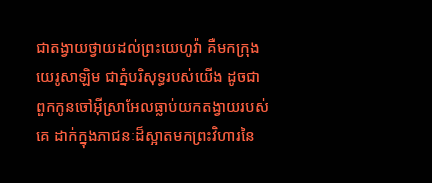ជាតង្វាយថ្វាយដល់ព្រះយេហូវ៉ា គឺមកក្រុងយេរូសាឡិម ជាភ្នំបរិសុទ្ធរបស់យើង ដូចជាពួកកូនចៅអ៊ីស្រាអែលធ្លាប់យកតង្វាយរបស់គេ ដាក់ក្នុងភាជនៈដ៏ស្អាតមកព្រះវិហារនៃ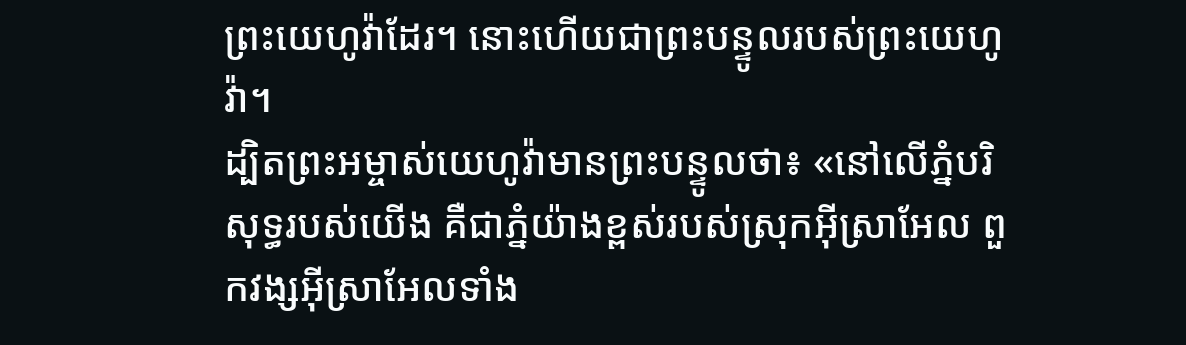ព្រះយេហូវ៉ាដែរ។ នោះហើយជាព្រះបន្ទូលរបស់ព្រះយេហូវ៉ា។
ដ្បិតព្រះអម្ចាស់យេហូវ៉ាមានព្រះបន្ទូលថា៖ «នៅលើភ្នំបរិសុទ្ធរបស់យើង គឺជាភ្នំយ៉ាងខ្ពស់របស់ស្រុកអ៊ីស្រាអែល ពួកវង្សអ៊ីស្រាអែលទាំង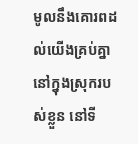មូលនឹងគោរពដល់យើងគ្រប់គ្នានៅក្នុងស្រុករបស់ខ្លួន នៅទី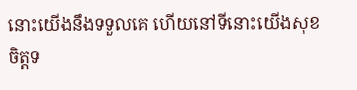នោះយើងនឹងទទួលគេ ហើយនៅទីនោះយើងសុខចិត្តទ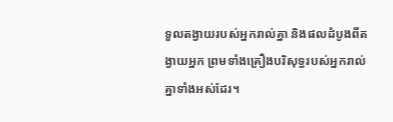ទួលតង្វាយរបស់អ្នករាល់គ្នា និងផលដំបូងពីតង្វាយអ្នក ព្រមទាំងគ្រឿងបរិសុទ្ធរបស់អ្នករាល់គ្នាទាំងអស់ដែរ។